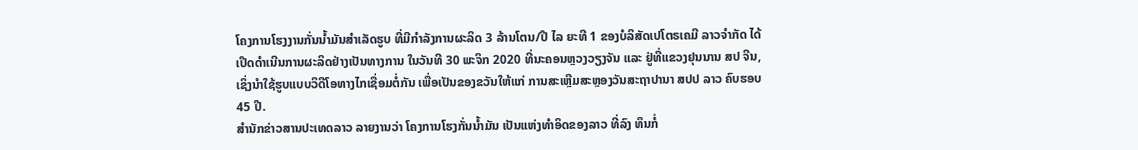ໂຄງການໂຮງງານກັ່ນນໍ້າມັນສຳເລັດຮູບ ທີ່ມີກຳລັງການຜະລິດ 3 ລ້ານໂຕນ/ປີ ໄລ ຍະທີ 1 ຂອງບໍລິສັດເປໂຕຣເຄມີ ລາວຈຳກັດ ໄດ້ເປີດດໍາເນີນການຜະລິດຢ່າງເປັນທາງການ ໃນວັນທີ 30 ພະຈິກ 2020 ທີ່ນະຄອນຫຼວງວຽງຈັນ ແລະ ຢູ່ທີ່ແຂວງຢຸນນານ ສປ ຈີນ, ເຊິ່ງນຳໃຊ້ຮູບແບບວິດີໂອທາງໄກເຊື່ອມຕໍ່ກັນ ເພື່ອເປັນຂອງຂວັນໃຫ້ແກ່ ການສະເຫຼີມສະຫຼອງວັນສະຖາປານາ ສປປ ລາວ ຄົບຮອບ 45 ປີ.
ສຳນັກຂ່າວສານປະເທດລາວ ລາຍງານວ່າ ໂຄງການໂຮງກັ່ນນໍ້າມັນ ເປັນແຫ່ງທໍາອິດຂອງລາວ ທີ່ລົງ ທຶນກໍ່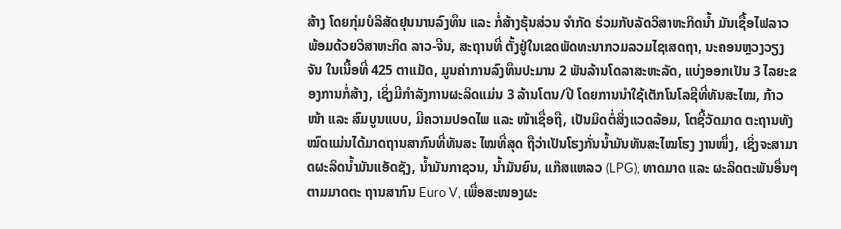ສ້າງ ໂດຍກຸ່ມບໍລິສັດຢຸນນານລົງທຶນ ແລະ ກໍ່ສ້າງຮຸ້ນສ່ວນ ຈໍາກັດ ຮ່ວມກັບລັດວິສາຫະກິດນໍ້າ ມັນເຊື້ອໄຟລາວ ພ້ອມດ້ວຍວິສາຫະກິດ ລາວ-ຈີນ, ສະຖານທີ່ ຕັ້ງຢູ່ໃນເຂດພັດທະນາກວມລວມໄຊເສດຖາ, ນະຄອນຫຼວງວຽງຈັນ ໃນເນື້ອທີ່ 425 ຕາແມັດ, ມູນຄ່າການລົງທຶນປະມານ 2 ພັນລ້ານໂດລາສະຫະລັດ, ແບ່ງອອກເປັນ 3 ໄລຍະຂອງການກໍ່ສ້າງ, ເຊິ່ງມີກຳລັງການຜະລິດແມ່ນ 3 ລ້ານໂຕນ/ປີ ໂດຍການນໍາໃຊ້ເຕັກໂນໂລຊີທີ່ທັນສະໄໝ, ກ້າວ ໜ້າ ແລະ ສົມບູນແບບ, ມີຄວາມປອດໄພ ແລະ ໜ້າເຊື່ອຖື, ເປັນມິດຕໍ່ສິ່ງແວດລ້ອມ, ໂຕຊີ້ວັດມາດ ຕະຖານທັງໝົດແມ່ນໄດ້ມາດຖານສາກົນທີ່ທັນສະ ໄໝທີ່ສຸດ ຖືວ່າເປັນໂຮງກັ່ນນໍ້າມັນທັນສະໄໝໂຮງ ງານໜຶ່ງ, ເຊິ່ງຈະສາມາດຜະລິດນໍ້າມັນແອັດຊັງ, ນໍ້າມັນກາຊວນ, ນໍ້າມັນຍົນ, ແກ໊ສແຫລວ (LPG), ທາດມາດ ແລະ ຜະລິດຕະພັນອື່ນໆ ຕາມມາດຕະ ຖານສາກົນ Euro V, ເພື່ອສະໜອງຜະ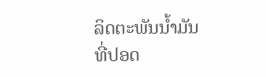ລິດຕະພັນນໍ້າມັນທີ່ປອດ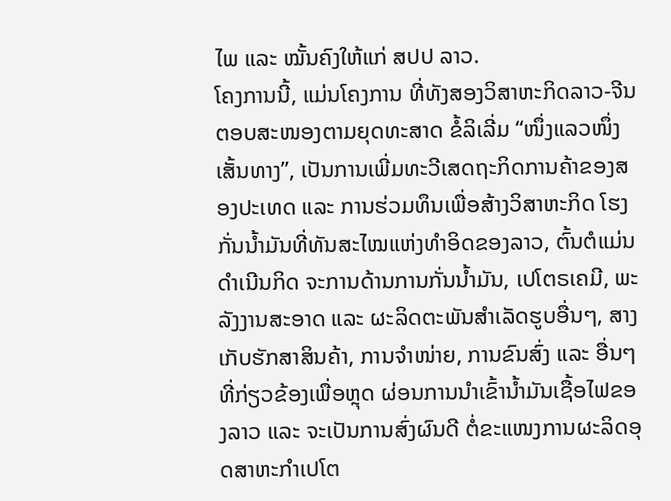ໄພ ແລະ ໝັ້ນຄົງໃຫ້ແກ່ ສປປ ລາວ.
ໂຄງການນີ້, ແມ່ນໂຄງການ ທີ່ທັງສອງວິສາຫະກິດລາວ-ຈີນ ຕອບສະໜອງຕາມຍຸດທະສາດ ຂໍ້ລິເລີ່ມ “ໜຶ່ງແລວໜຶ່ງເສັ້ນທາງ”, ເປັນການເພີ່ມທະວີເສດຖະກິດການຄ້າຂອງສອງປະເທດ ແລະ ການຮ່ວມທຶນເພື່ອສ້າງວິສາຫະກິດ ໂຮງກັ່ນນໍ້າມັນທີ່ທັນສະໄໝແຫ່ງທໍາອິດຂອງລາວ, ຕົ້ນຕໍແມ່ນດໍາເນີນກິດ ຈະການດ້ານການກັ່ນນໍ້າມັນ, ເປໂຕຣເຄມີ, ພະລັງງານສະອາດ ແລະ ຜະລິດຕະພັນສຳເລັດຮູບອື່ນໆ, ສາງເກັບຮັກສາສິນຄ້າ, ການຈໍາໜ່າຍ, ການຂົນສົ່ງ ແລະ ອື່ນໆ ທີ່ກ່ຽວຂ້ອງເພື່ອຫຼຸດ ຜ່ອນການນຳເຂົ້ານ້ຳມັນເຊື້ອໄຟຂອງລາວ ແລະ ຈະເປັນການສົ່ງຜົນດີ ຕໍ່ຂະແໜງການຜະລິດອຸດສາຫະກໍາເປໂຕ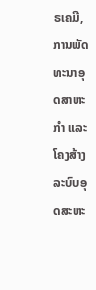ຣເຄມີ, ການພັດທະນາອຸດສາຫະກໍາ ແລະ ໂຄງສ້າງລະບົບອຸດສະຫະ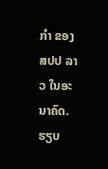ກໍາ ຂອງ ສປປ ລາວ ໃນອະນາຄົດ.
ຮຽບ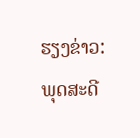ຮຽງຂ່າວ: ພຸດສະດີ